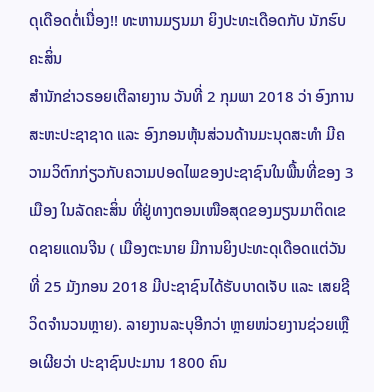ດຸເດືອດຕໍ່ເນື່ອງ!! ທະຫານມຽນມາ ຍິງປະທະເດືອດກັບ ນັກຮົບຄະສິ່ນ
ສຳນັກຂ່າວຣອຍເຕີລາຍງານ ວັນທີ່ 2 ກຸມພາ 2018 ວ່າ ອົງການສະຫະປະຊາຊາດ ແລະ ອົງກອນຫຸ້ນສ່ວນດ້ານມະນຸດສະທຳ ມີຄວາມວິຕົກກ່ຽວກັບຄວາມປອດໄພຂອງປະຊາຊົນໃນພື້ນທີ່ຂອງ 3 ເມືອງ ໃນລັດຄະສິ່ນ ທີ່ຢູ່ທາງຕອນເໜືອສຸດຂອງມຽນມາຕິດເຂດຊາຍແດນຈີນ ( ເມືອງຕະນາຍ ມີການຍິງປະທະດຸເດືອດແຕ່ວັນທີ່ 25 ມັງກອນ 2018 ມີປະຊາຊົນໄດ້ຮັບບາດເຈັບ ແລະ ເສຍຊີວິດຈຳນວນຫຼາຍ). ລາຍງານລະບຸອີກວ່າ ຫຼາຍໜ່ວຍງານຊ່ວຍເຫຼືອເຜີຍວ່າ ປະຊາຊົນປະມານ 1800 ຄົນ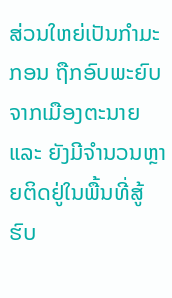ສ່ວນໃຫຍ່ເປັນກຳມະກອນ ຖືກອົບພະຍົບຈາກເມືອງຕະນາຍ ແລະ ຍັງມີຈຳນວນຫຼາຍຕິດຢູ່ໃນພື້ນທີ່ສູ້ຮົບ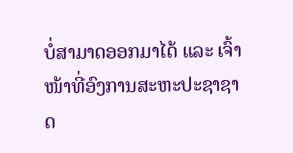ບໍ່ສາມາດອອກມາໄດ້ ແລະ ເຈົ້າໜ້າທີ່ອົງການສະຫະປະຊາຊາດ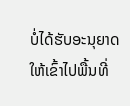ບໍ່ໄດ້ຮັບອະນຸຍາດໃຫ້ເຂົ້າໄປພື້ນທີ່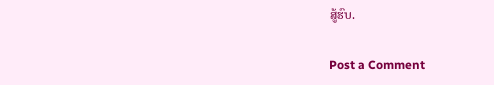ສູ້ຮົບ.

Post a Comment